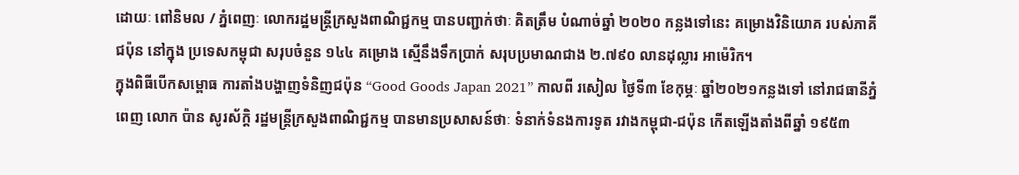ដោយៈ ពៅនិមល / ភ្នំពេញៈ លោករដ្ឋមន្ត្រីក្រសួងពាណិជ្ជកម្ម បានបញ្ជាក់ថាៈ គិតត្រឹម បំណាច់ឆ្នាំ ២០២០ កន្លងទៅនេះ គម្រោងវិនិយោគ របស់ភាគីជប៉ុន នៅក្នុង ប្រទេសកម្ពុជា សរុបចំនួន ១៤៤ គម្រោង ស្មើនឹងទឹកប្រាក់ សរុបប្រមាណជាង ២.៧៩០ លានដុល្លារ អាម៉េរិក។
ក្នុងពិធីបើកសម្ពោធ ការតាំងបង្ហាញទំនិញជប៉ុន “Good Goods Japan 2021” កាលពី រសៀល ថ្ងៃទី៣ ខែកុម្ភៈ ឆ្នាំ២០២១កន្លងទៅ នៅរាជធានីភ្នំពេញ លោក ប៉ាន សូរស័ក្តិ រដ្ឋមន្ត្រីក្រសួងពាណិជ្ជកម្ម បានមានប្រសាសន៍ថាៈ ទំនាក់ទំនងការទូត រវាងកម្ពុជា-ជប៉ុន កើតឡើងតាំងពីឆ្នាំ ១៩៥៣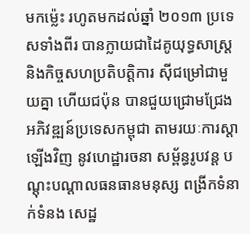មកម្ល៉េះ រហូតមកដល់ឆ្នាំ ២០១៣ ប្រទេសទាំងពីរ បានក្លាយជាដៃគូយុទ្ធសាស្ត្រ និងកិច្ចសហប្រតិបត្តិការ ស៊ីជម្រៅជាមួយគ្នា ហើយជប៉ុន បានជួយជ្រោមជ្រែង អភិវឌ្ឍន៍ប្រទេសកម្ពុជា តាមរយៈការស្តាឡើងវិញ នូវហេដ្ឋារចនា សម្ព័ន្ធរូបវន្ត បណ្តុះបណ្តាលធនធានមនុស្ស ពង្រីកទំនាក់ទំនង សេដ្ឋ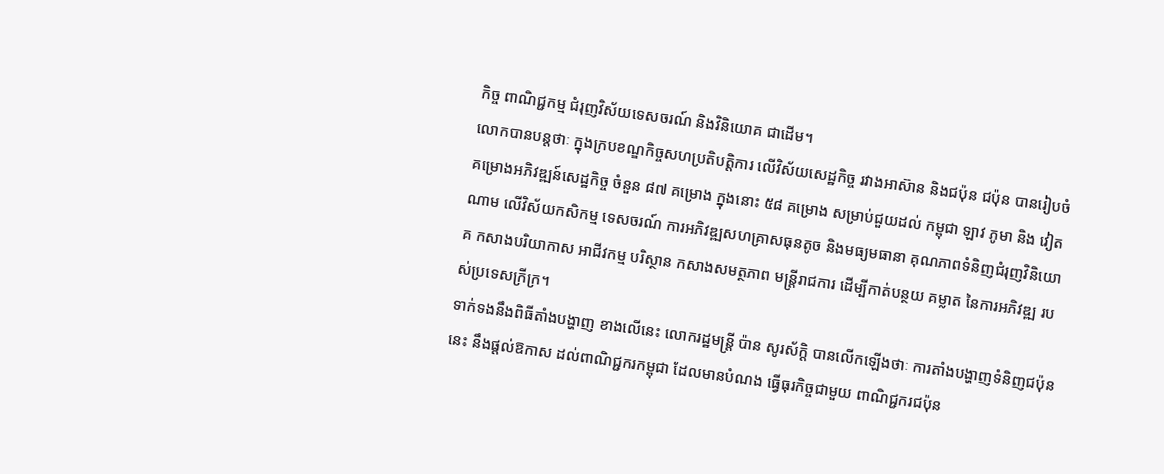កិច្ច ពាណិជ្ជកម្ម ជំរុញវិស័យទេសចរណ៍ និងវិនិយោគ ជាដើម។
លោកបានបន្តថាៈ ក្នុងក្របខណ្ឌកិច្ចសហប្រតិបត្តិការ លើវិស័យសេដ្ឋកិច្ច រវាងអាស៊ាន និងជប៉ុន ជប៉ុន បានរៀបចំគម្រោងអភិវឌ្ឍន៍សេដ្ឋកិច្ច ចំនួន ៨៧ គម្រោង ក្នុងនោះ ៥៨ គម្រោង សម្រាប់ជួយដល់ កម្ពុជា ឡាវ ភូមា និង វៀតណាម លើវិស័យកសិកម្ម ទេសចរណ៍ ការអភិវឌ្ឍសហគ្រាសធុនតូច និងមធ្យមធានា គុណភាពទំនិញជំរុញវិនិយោគ កសាងបរិយាកាស អាជីវកម្ម បរិស្ថាន កសាងសមត្ថភាព មន្ត្រីរាជការ ដើម្បីកាត់បន្ថយ គម្លាត នៃការអភិវឌ្ឍ របស់ប្រទេសក្រីក្រ។
ទាក់ទងនឹងពិធីតាំងបង្ហាញ ខាងលើនេះ លោករដ្ឋមន្ត្រី ប៉ាន សូរស័ក្តិ បានលើកឡើងថាៈ ការតាំងបង្ហាញទំនិញជប៉ុននេះ នឹងផ្តល់ឱកាស ដល់ពាណិជ្ជករកម្ពុជា ដែលមានបំណង ធ្វើធុរកិច្ចជាមួយ ពាណិជ្ជករជប៉ុន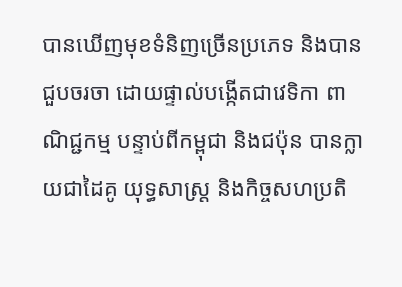បានឃើញមុខទំនិញច្រើនប្រភេទ និងបានជួបចរចា ដោយផ្ទាល់បង្កើតជាវេទិកា ពាណិជ្ជកម្ម បន្ទាប់ពីកម្ពុជា និងជប៉ុន បានក្លាយជាដៃគូ យុទ្ធសាស្ត្រ និងកិច្ចសហប្រតិ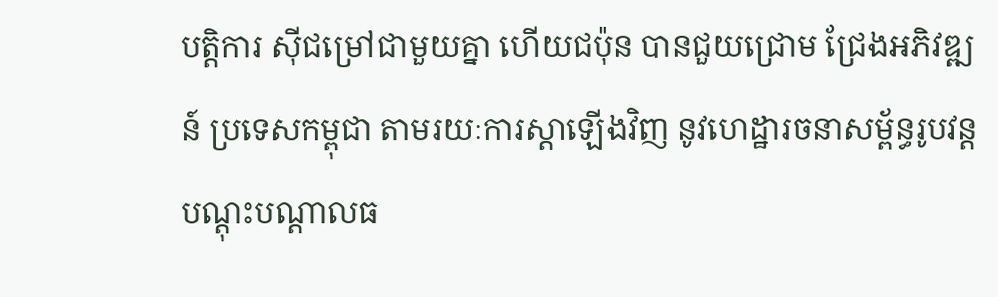បត្តិការ ស៊ីជម្រៅជាមួយគ្នា ហើយជប៉ុន បានជួយជ្រោម ជ្រែងអភិវឌ្ឍន៍ ប្រទេសកម្ពុជា តាមរយៈការស្តាឡើងវិញ នូវហេដ្ឋារចនាសម្ព័ន្ធរូបវន្ត បណ្តុះបណ្តាលធ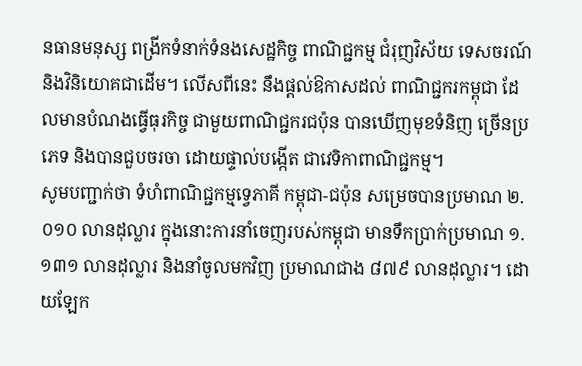នធានមនុស្ស ពង្រីកទំនាក់ទំនងសេដ្ឋកិច្ច ពាណិជ្ជកម្ម ជំរុញវិស័យ ទេសចរណ៍ និងវិនិយោគជាដើម។ លើសពីនេះ នឹងផ្តល់ឱកាសដល់ ពាណិជ្ជករកម្ពុជា ដែលមានបំណងធ្វើធុរកិច្ច ជាមួយពាណិជ្ជករជប៉ុន បានឃើញមុខទំនិញ ច្រើនប្រភេទ និងបានជួបចរចា ដោយផ្ទាល់បង្កើត ជាវេទិកាពាណិជ្ជកម្ម។
សូមបញ្ជាក់ថា ទំហំពាណិជ្ជកម្មទ្វេភាគី កម្ពុជា-ជប៉ុន សម្រេចបានប្រមាណ ២.០១០ លានដុល្លារ ក្នុងនោះការនាំចេញរបស់កម្ពុជា មានទឹកប្រាក់ប្រមាណ ១.១៣១ លានដុល្លារ និងនាំចូលមកវិញ ប្រមាណជាង ៨៧៩ លានដុល្លារ។ ដោយឡែក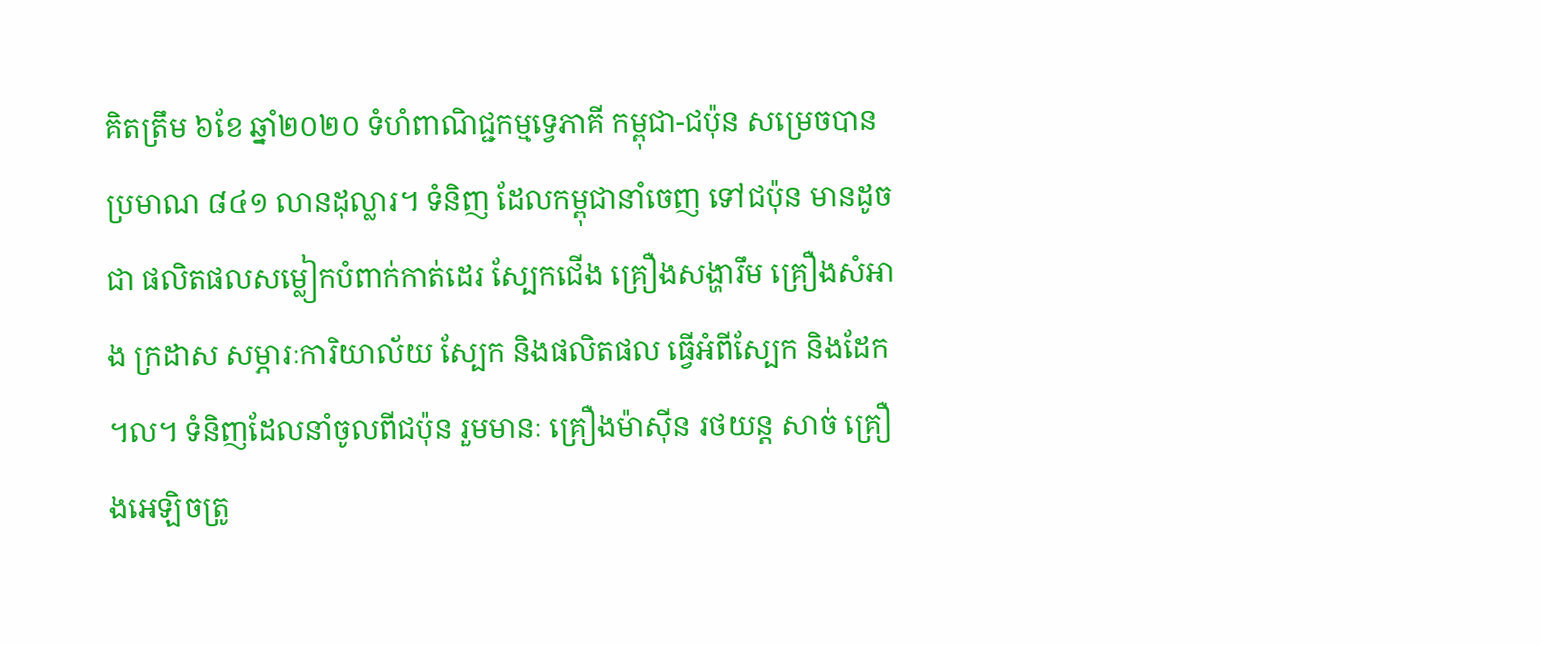គិតត្រឹម ៦ខែ ឆ្នាំ២០២០ ទំហំពាណិជ្ជកម្មទ្វេភាគី កម្ពុជា-ជប៉ុន សម្រេចបាន ប្រមាណ ៨៤១ លានដុល្លារ។ ទំនិញ ដែលកម្ពុជានាំចេញ ទៅជប៉ុន មានដូចជា ផលិតផលសម្លៀកបំពាក់កាត់ដេរ ស្បែកជើង គ្រឿងសង្ហារឹម គ្រឿងសំអាង ក្រដាស សម្ភារៈការិយាល័យ ស្បែក និងផលិតផល ធ្វើអំពីស្បែក និងដែក ។ល។ ទំនិញដែលនាំចូលពីជប៉ុន រួមមានៈ គ្រឿងម៉ាស៊ីន រថយន្ត សាច់ គ្រឿងអេឡិចត្រូ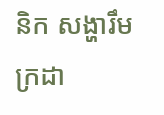និក សង្ហារឹម ក្រដា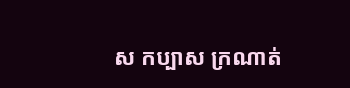ស កប្បាស ក្រណាត់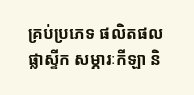គ្រប់ប្រភេទ ផលិតផល ផ្លាស្ទីក សម្ភារៈកីឡា និ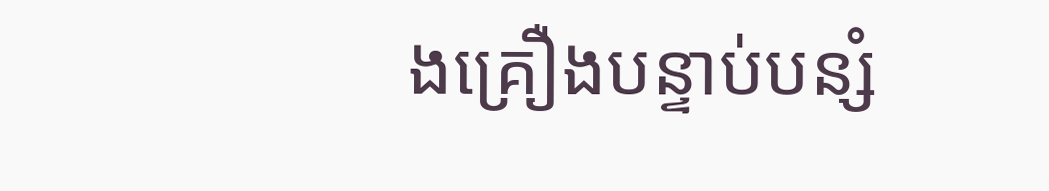ងគ្រឿងបន្ទាប់បន្សំ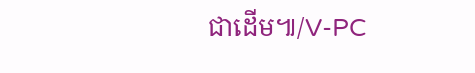ជាដើម៕/V-PC